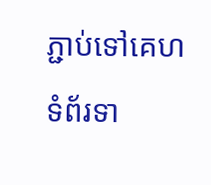ភ្ជាប់ទៅគេហទំព័រទា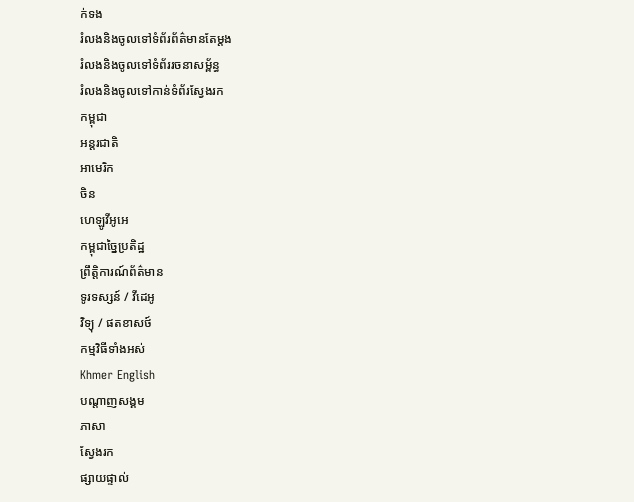ក់ទង
រំលងនិងចូលទៅទំព័រព័ត៌មានតែម្តង
រំលងនិងចូលទៅទំព័ររចនាសម្ព័ន្ធ
រំលងនិងចូលទៅកាន់ទំព័រស្វែងរក
កម្ពុជា
អន្តរជាតិ
អាមេរិក
ចិន
ហេឡូវីអូអេ
កម្ពុជាច្នៃប្រតិដ្ឋ
ព្រឹត្តិការណ៍ព័ត៌មាន
ទូរទស្សន៍ / វីដេអូ
វិទ្យុ / ផតខាសថ៍
កម្មវិធីទាំងអស់
Khmer English
បណ្តាញសង្គម
ភាសា
ស្វែងរក
ផ្សាយផ្ទាល់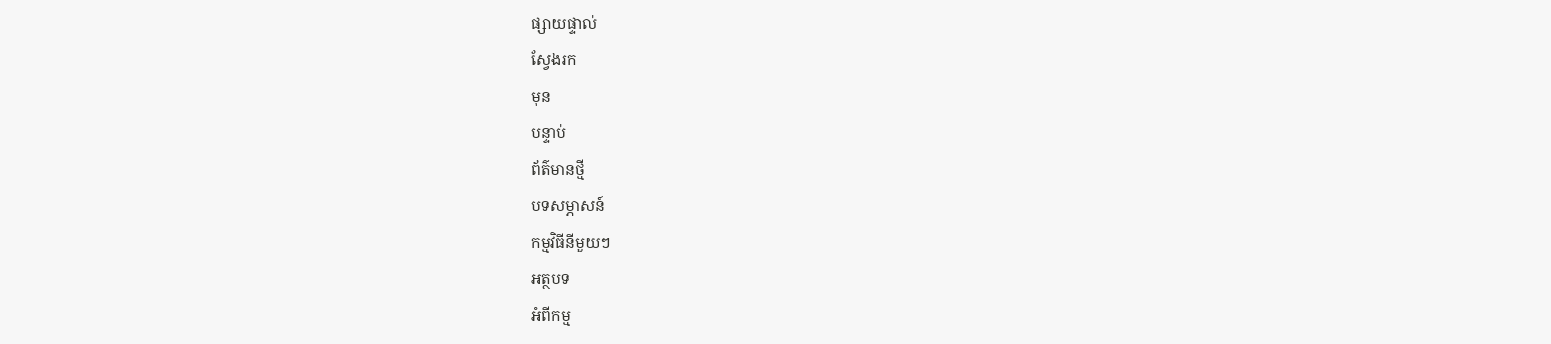ផ្សាយផ្ទាល់
ស្វែងរក
មុន
បន្ទាប់
ព័ត៌មានថ្មី
បទសម្ភាសន៍
កម្មវិធីនីមួយៗ
អត្ថបទ
អំពីកម្ម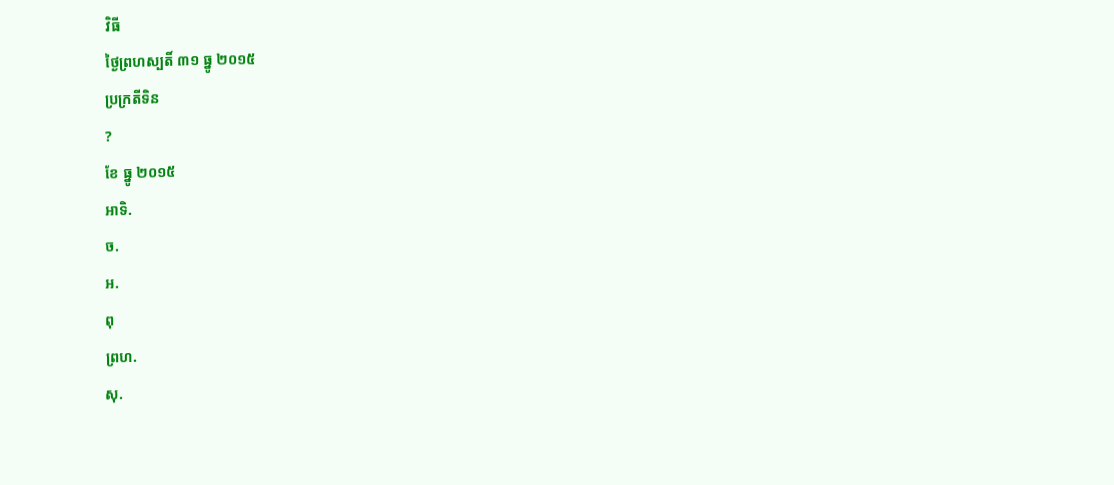វិធី
ថ្ងៃព្រហស្បតិ៍ ៣១ ធ្នូ ២០១៥
ប្រក្រតីទិន
?
ខែ ធ្នូ ២០១៥
អាទិ.
ច.
អ.
ពុ
ព្រហ.
សុ.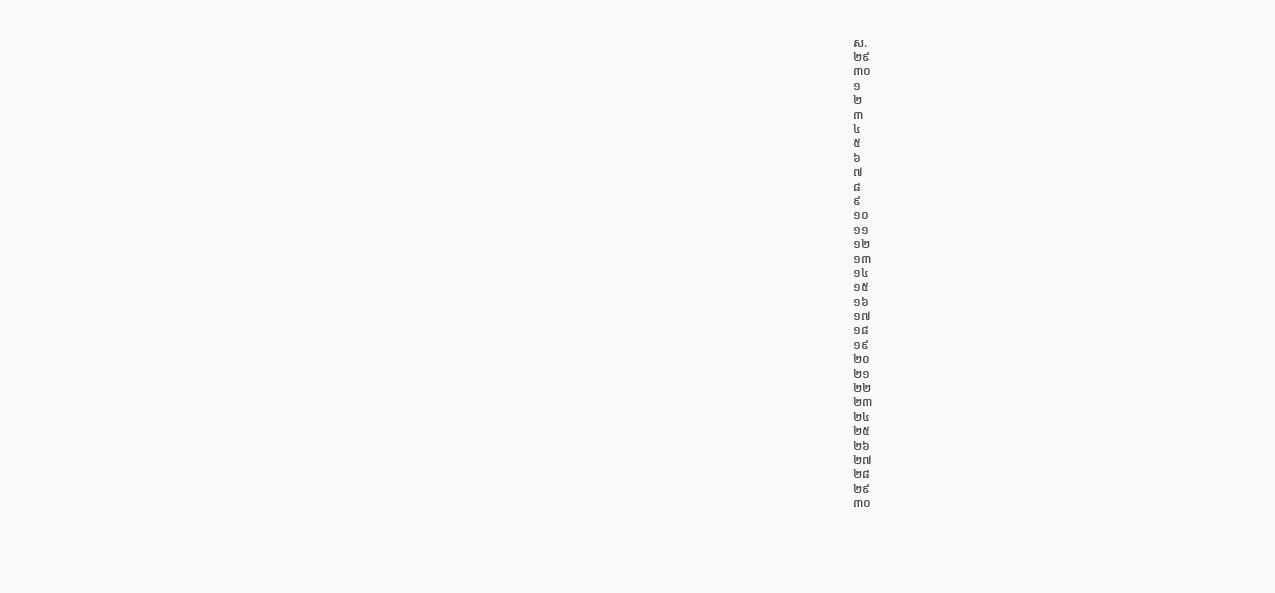ស.
២៩
៣០
១
២
៣
៤
៥
៦
៧
៨
៩
១០
១១
១២
១៣
១៤
១៥
១៦
១៧
១៨
១៩
២០
២១
២២
២៣
២៤
២៥
២៦
២៧
២៨
២៩
៣០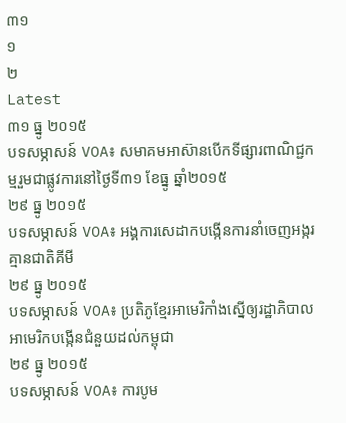៣១
១
២
Latest
៣១ ធ្នូ ២០១៥
បទសម្ភាសន៍ VOA៖ សមាគមអាស៊ានបើកទីផ្សារពាណិជ្ជកម្មរួមជាផ្លូវការនៅថ្ងៃទី៣១ ខែធ្នូ ឆ្នាំ២០១៥
២៩ ធ្នូ ២០១៥
បទសម្ភាសន៍ VOA៖ អង្គការសេដាកបង្កើនការនាំចេញអង្ករគ្មានជាតិគីមី
២៩ ធ្នូ ២០១៥
បទសម្ភាសន៍ VOA៖ ប្រតិភូខ្មែរអាមេរិកាំងស្នើឲ្យរដ្ឋាភិបាលអាមេរិកបង្កើនជំនួយដល់កម្ពុជា
២៩ ធ្នូ ២០១៥
បទសម្ភាសន៍ VOA៖ ការបូម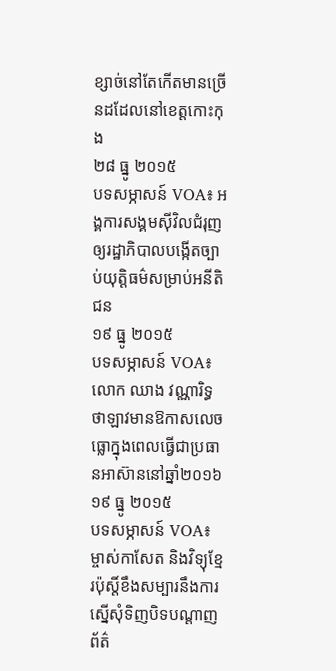ខ្សាច់នៅតែកើតមានច្រើនដដែលនៅខេត្តកោះកុង
២៨ ធ្នូ ២០១៥
បទសម្ភាសន៍ VOA៖ អង្គការសង្គមស៊ីវិលជំរុញឲ្យរដ្ឋាភិបាលបង្កើតច្បាប់យុត្តិធម៌សម្រាប់អនីតិជន
១៩ ធ្នូ ២០១៥
បទសម្ភាសន៍ VOA៖ លោក ឈាង វណ្ណារិទ្ធ ថាឡាវមានឱកាសលេចធ្លោក្នុងពេលធ្វើជាប្រធានអាស៊ាននៅឆ្នាំ២០១៦
១៩ ធ្នូ ២០១៥
បទសម្ភាសន៍ VOA៖ ម្ចាស់កាសែត និងវិទ្យុខ្មែរប៉ុស្តិ៍ខឹងសម្បារនឹងការស្នើសុំទិញបិទបណ្តាញព័ត៌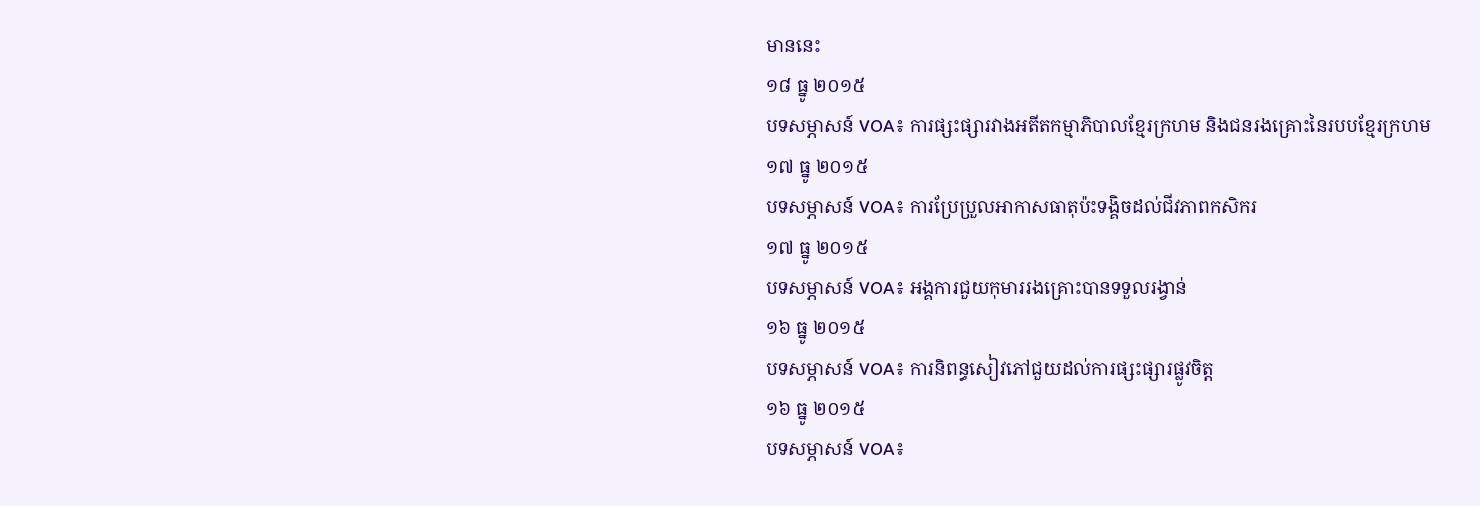មាននេះ
១៨ ធ្នូ ២០១៥
បទសម្ភាសន៍ VOA៖ ការផ្សះផ្សារវាងអតីតកម្មាភិបាលខ្មែរក្រហម និងជនរងគ្រោះនៃរបបខ្មែរក្រហម
១៧ ធ្នូ ២០១៥
បទសម្ភាសន៍ VOA៖ ការប្រែប្រួលអាកាសធាតុប៉ះទង្គិចដល់ជីវភាពកសិករ
១៧ ធ្នូ ២០១៥
បទសម្ភាសន៍ VOA៖ អង្គការជួយកុមាររងគ្រោះបានទទួលរង្វាន់
១៦ ធ្នូ ២០១៥
បទសម្ភាសន៍ VOA៖ ការនិពន្ធសៀវភៅជួយដល់ការផ្សះផ្សារផ្លូវចិត្ត
១៦ ធ្នូ ២០១៥
បទសម្ភាសន៍ VOA៖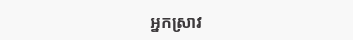អ្នកស្រាវ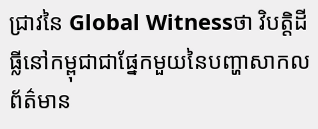ជ្រាវនៃ Global Witnessថា វិបត្តិដីធ្លីនៅកម្ពុជាជាផ្នែកមួយនៃបញ្ហាសាកល
ព័ត៌មាន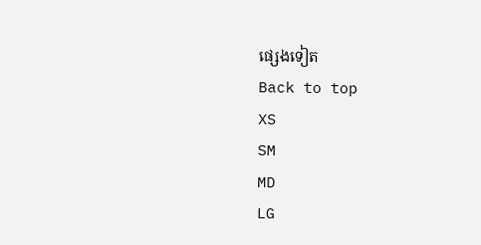ផ្សេងទៀត
Back to top
XS
SM
MD
LG